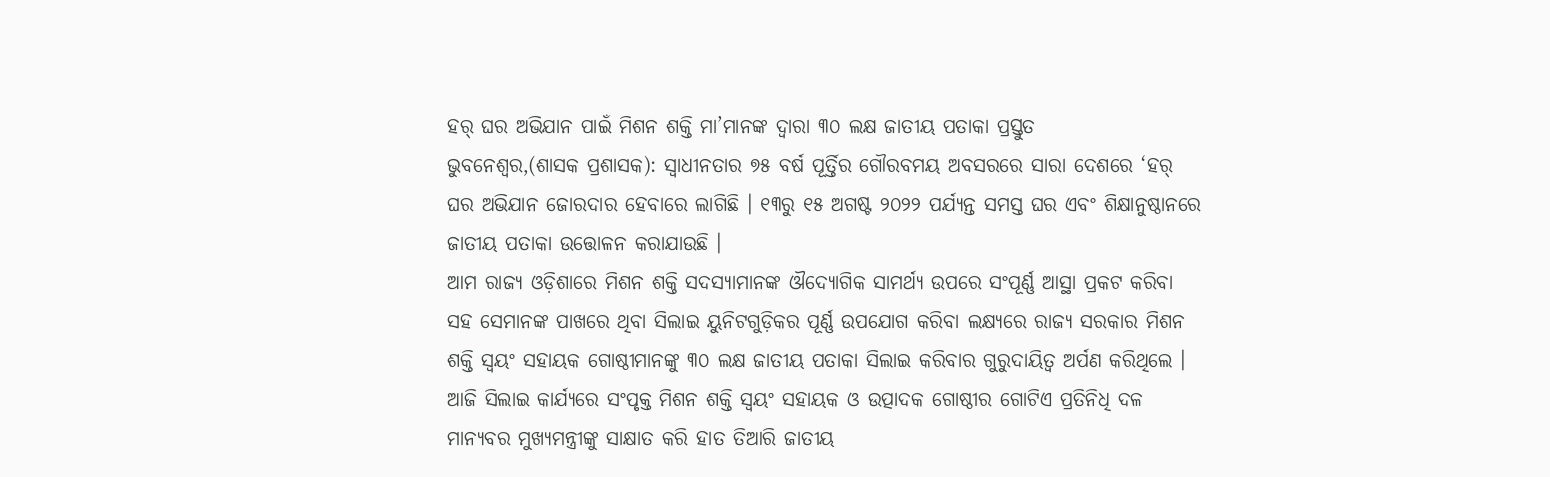ହର୍ ଘର ଅଭିଯାନ ପାଇଁ ମିଶନ ଶକ୍ତି ମା’ମାନଙ୍କ ଦ୍ୱାରା ୩୦ ଲକ୍ଷ ଜାତୀୟ ପତାକା ପ୍ରସ୍ତୁତ
ଭୁବନେଶ୍ୱର,(ଶାସକ ପ୍ରଶାସକ): ସ୍ୱାଧୀନତାର ୭୫ ବର୍ଷ ପୂର୍ତ୍ତିର ଗୌରବମୟ ଅବସରରେ ସାରା ଦେଶରେ ‘ହର୍ ଘର ଅଭିଯାନ ଜୋରଦାର ହେବାରେ ଲାଗିଛି । ୧୩ରୁ ୧୫ ଅଗଷ୍ଟ ୨୦୨୨ ପର୍ଯ୍ୟନ୍ତ ସମସ୍ତ ଘର ଏବଂ ଶିକ୍ଷାନୁଷ୍ଠାନରେ ଜାତୀୟ ପତାକା ଉତ୍ତୋଳନ କରାଯାଉଛି ।
ଆମ ରାଜ୍ୟ ଓଡ଼ିଶାରେ ମିଶନ ଶକ୍ତି ସଦସ୍ୟାମାନଙ୍କ ଔଦ୍ୟୋଗିକ ସାମର୍ଥ୍ୟ ଉପରେ ସଂପୂର୍ଣ୍ଣ ଆସ୍ଥା ପ୍ରକଟ କରିବା ସହ ସେମାନଙ୍କ ପାଖରେ ଥିବା ସିଲାଇ ୟୁନିଟଗୁଡ଼ିକର ପୂର୍ଣ୍ଣ ଉପଯୋଗ କରିବା ଲକ୍ଷ୍ୟରେ ରାଜ୍ୟ ସରକାର ମିଶନ ଶକ୍ତି ସ୍ୱୟଂ ସହାୟକ ଗୋଷ୍ଠୀମାନଙ୍କୁ ୩୦ ଲକ୍ଷ ଜାତୀୟ ପତାକା ସିଲାଇ କରିବାର ଗୁରୁଦାୟିତ୍ୱ ଅର୍ପଣ କରିଥିଲେ ।
ଆଜି ସିଲାଇ କାର୍ଯ୍ୟରେ ସଂପୃକ୍ତ ମିଶନ ଶକ୍ତି ସ୍ୱୟଂ ସହାୟକ ଓ ଉତ୍ପାଦକ ଗୋଷ୍ଠୀର ଗୋଟିଏ ପ୍ରତିନିଧି ଦଳ ମାନ୍ୟବର ମୁଖ୍ୟମନ୍ତ୍ରୀଙ୍କୁ ସାକ୍ଷାତ କରି ହାତ ତିଆରି ଜାତୀୟ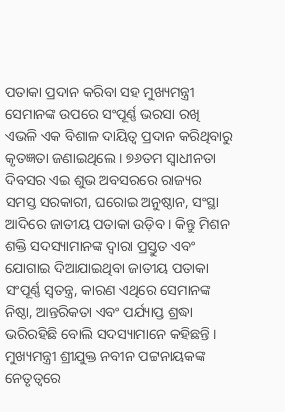ପତାକା ପ୍ରଦାନ କରିବା ସହ ମୁଖ୍ୟମନ୍ତ୍ରୀ ସେମାନଙ୍କ ଉପରେ ସଂପୂର୍ଣ୍ଣ ଭରସା ରଖି ଏଭଳି ଏକ ବିଶାଳ ଦାୟିତ୍ୱ ପ୍ରଦାନ କରିଥିବାରୁ କୃତଜ୍ଞତା ଜଣାଇଥିଲେ । ୭୬ତମ ସ୍ୱାଧୀନତା ଦିବସର ଏଇ ଶୁଭ ଅବସରରେ ରାଜ୍ୟର ସମସ୍ତ ସରକାରୀ, ଘରୋଇ ଅନୁଷ୍ଠାନ, ସଂସ୍ଥା ଆଦିରେ ଜାତୀୟ ପତାକା ଉଡ଼ିବ । କିନ୍ତୁ ମିଶନ ଶକ୍ତି ସଦସ୍ୟାମାନଙ୍କ ଦ୍ୱାରା ପ୍ରସ୍ତୁତ ଏବଂ ଯୋଗାଇ ଦିଆଯାଇଥିବା ଜାତୀୟ ପତାକା ସଂପୂର୍ଣ୍ଣ ସ୍ୱତନ୍ତ୍ର, କାରଣ ଏଥିରେ ସେମାନଙ୍କ ନିଷ୍ଠା, ଆନ୍ତରିକତା ଏବଂ ପର୍ଯ୍ୟାପ୍ତ ଶ୍ରଦ୍ଧା ଭରିରହିଛି ବୋଲି ସଦସ୍ୟାମାନେ କହିଛନ୍ତି ।
ମୁଖ୍ୟମନ୍ତ୍ରୀ ଶ୍ରୀଯୁକ୍ତ ନବୀନ ପଟ୍ଟନାୟକଙ୍କ ନେତୃତ୍ୱରେ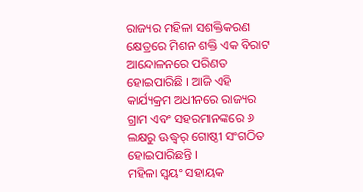ରାଜ୍ୟର ମହିଳା ସଶକ୍ତିକରଣ କ୍ଷେତ୍ରରେ ମିଶନ ଶକ୍ତି ଏକ ବିରାଟ ଆନ୍ଦୋଳନରେ ପରିଣତ ହୋଇପାରିଛି । ଆଜି ଏହି କାର୍ଯ୍ୟକ୍ରମ ଅଧୀନରେ ରାଜ୍ୟର ଗ୍ରାମ ଏବଂ ସହରମାନଙ୍କରେ ୬ ଲକ୍ଷରୁ ଊଦ୍ଧ୍ୱର୍ ଗୋଷ୍ଠୀ ସଂଗଠିତ ହୋଇପାରିଛନ୍ତି ।
ମହିଳା ସ୍ୱୟଂ ସହାୟକ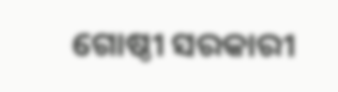ଗୋଷ୍ଠୀ ସରକାରୀ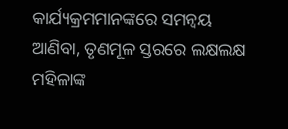କାର୍ଯ୍ୟକ୍ରମମାନଙ୍କରେ ସମନ୍ୱୟ ଆଣିବା, ତୃଣମୂଳ ସ୍ତରରେ ଲକ୍ଷଲକ୍ଷ ମହିଳାଙ୍କ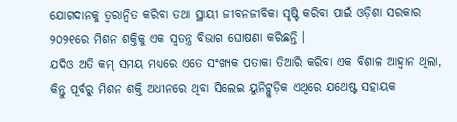ଯୋଗଦାନକୁ ତ୍ୱରାନ୍ୱିତ କରିବା ତଥା ସ୍ଥାୟୀ ଜୀବନଜୀବିକା ସୃଷ୍ଟି କରିବା ପାଇଁ ଓଡ଼ିଶା ସରକାର ୨୦୨୧ରେ ମିଶନ ଶକ୍ତିକୁ ଏକ ସ୍ୱତନ୍ତ୍ର ବିଭାଗ ଘୋଷଣା କରିଛନ୍ତି ।
ଯଦିଓ ଅତି କମ୍ ସମୟ ମଧ୍ୟରେ ଏତେ ସଂଖ୍ୟକ ପତାକା ତିଆରି କରିବା ଏକ ବିଶାଳ ଆହ୍ୱାନ ଥିଲା, କିନ୍ତୁ ପୂର୍ବରୁ ମିଶନ ଶକ୍ତି ଅଧୀନରେ ଥିବା ସିଲେଇ ୟୁନିଟ୍ଗୁଡ଼ିକ ଏଥିରେ ଯଥେଷ୍ଟ ସହାୟକ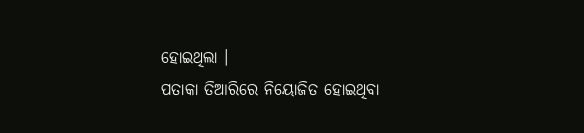ହୋଇଥିଲା ।
ପତାକା ତିଆରିରେ ନିୟୋଜିତ ହୋଇଥିବା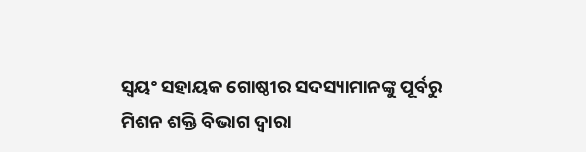ସ୍ୱୟଂ ସହାୟକ ଗୋଷ୍ଠୀର ସଦସ୍ୟାମାନଙ୍କୁ ପୂର୍ବରୁ ମିଶନ ଶକ୍ତି ବିଭାଗ ଦ୍ୱାରା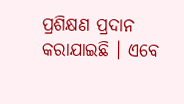ପ୍ରଶିକ୍ଷଣ ପ୍ରଦାନ କରାଯାଇଛି । ଏବେ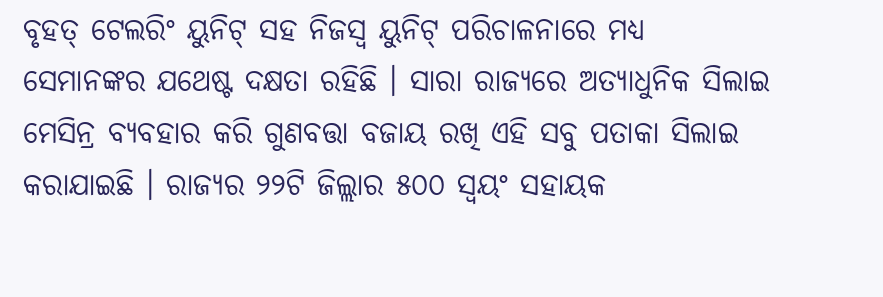ବୃହତ୍ ଟେଲରିଂ ୟୁନିଟ୍ ସହ ନିଜସ୍ୱ ୟୁନିଟ୍ ପରିଚାଳନାରେ ମଧ୍ୟ ସେମାନଙ୍କର ଯଥେଷ୍ଟ ଦକ୍ଷତା ରହିଛି । ସାରା ରାଜ୍ୟରେ ଅତ୍ୟାଧୁନିକ ସିଲାଇ ମେସିନ୍ର ବ୍ୟବହାର କରି ଗୁଣବତ୍ତା ବଜାୟ ରଖି ଏହି ସବୁ ପତାକା ସିଲାଇ କରାଯାଇଛି । ରାଜ୍ୟର ୨୨ଟି ଜିଲ୍ଲାର ୫୦୦ ସ୍ୱୟଂ ସହାୟକ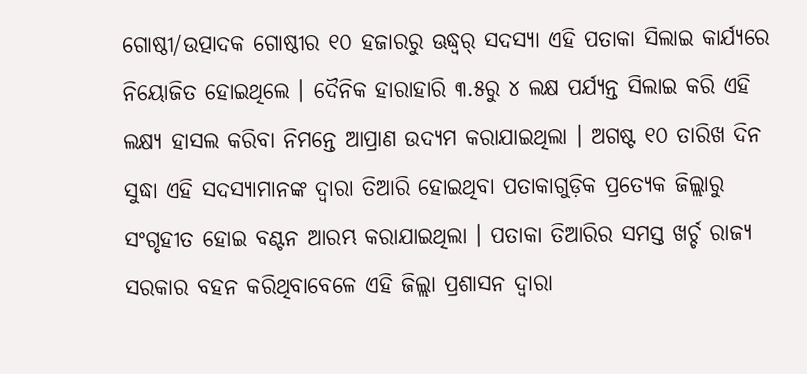ଗୋଷ୍ଠୀ/ଉତ୍ପାଦକ ଗୋଷ୍ଠୀର ୧୦ ହଜାରରୁ ଊଦ୍ଧ୍ୱର୍ ସଦସ୍ୟା ଏହି ପତାକା ସିଲାଇ କାର୍ଯ୍ୟରେ ନିୟୋଜିତ ହୋଇଥିଲେ । ଦୈନିକ ହାରାହାରି ୩.୫ରୁ ୪ ଲକ୍ଷ ପର୍ଯ୍ୟନ୍ତ ସିଲାଇ କରି ଏହି ଲକ୍ଷ୍ୟ ହାସଲ କରିବା ନିମନ୍ତେ ଆପ୍ରାଣ ଉଦ୍ୟମ କରାଯାଇଥିଲା । ଅଗଷ୍ଟ ୧୦ ତାରିଖ ଦିନ ସୁଦ୍ଧା ଏହି ସଦସ୍ୟାମାନଙ୍କ ଦ୍ୱାରା ତିଆରି ହୋଇଥିବା ପତାକାଗୁଡ଼ିକ ପ୍ରତ୍ୟେକ ଜିଲ୍ଲାରୁ ସଂଗୃହୀତ ହୋଇ ବଣ୍ଟନ ଆରମ୍ଭ କରାଯାଇଥିଲା । ପତାକା ତିଆରିର ସମସ୍ତ ଖର୍ଚ୍ଚ ରାଜ୍ୟ ସରକାର ବହନ କରିଥିବାବେଳେ ଏହି ଜିଲ୍ଲା ପ୍ରଶାସନ ଦ୍ୱାରା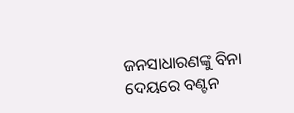ଜନସାଧାରଣଙ୍କୁ ବିନା ଦେୟରେ ବଣ୍ଟନ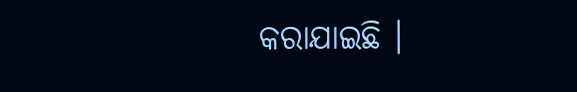କରାଯାଇଛି ।